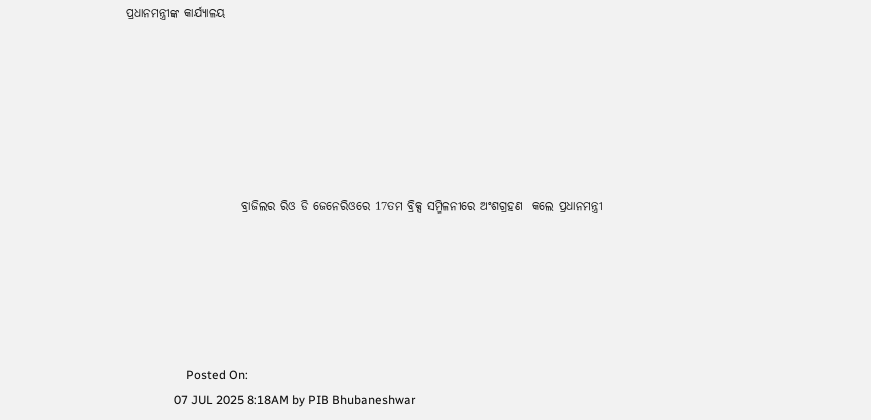ପ୍ରଧାନମନ୍ତ୍ରୀଙ୍କ କାର୍ଯ୍ୟାଳୟ







                        ବ୍ରାଜିଲର ରିଓ ଡି ଜେନେରିଓରେ 17ତମ ବ୍ରିକ୍ସ ସମ୍ମିଳନୀରେ ଅଂଶଗ୍ରହଣ  କଲେ ପ୍ରଧାନମନ୍ତ୍ରୀ






                    Posted On:
                07 JUL 2025 8:18AM by PIB Bhubaneshwar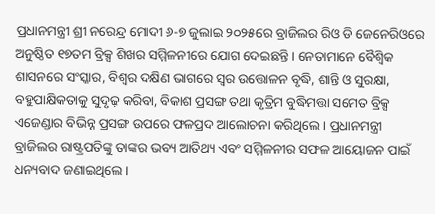ପ୍ରଧାନମନ୍ତ୍ରୀ ଶ୍ରୀ ନରେନ୍ଦ୍ର ମୋଦୀ ୬-୭ ଜୁଲାଇ ୨୦୨୫ରେ ବ୍ରାଜିଲର ରିଓ ଡି ଜେନେରିଓରେ ଅନୁଷ୍ଠିତ ୧୭ତମ ବ୍ରିକ୍ସ ଶିଖର ସମ୍ମିଳନୀରେ ଯୋଗ ଦେଇଛନ୍ତି । ନେତାମାନେ ବୈଶ୍ୱିକ ଶାସନରେ ସଂସ୍କାର, ବିଶ୍ୱର ଦକ୍ଷିଣ ଭାଗରେ ସ୍ୱର ଉତ୍ତୋଳନ ବୃଦ୍ଧି, ଶାନ୍ତି ଓ ସୁରକ୍ଷା, ବହୁପାକ୍ଷିକତାକୁ ସୁଦୃଢ଼ କରିବା, ବିକାଶ ପ୍ରସଙ୍ଗ ତଥା କୃତ୍ରିମ ବୁଦ୍ଧିମତ୍ତା ସମେତ ବ୍ରିକ୍ସ ଏଜେଣ୍ଡାର ବିଭିନ୍ନ ପ୍ରସଙ୍ଗ ଉପରେ ଫଳପ୍ରଦ ଆଲୋଚନା କରିଥିଲେ । ପ୍ରଧାନମନ୍ତ୍ରୀ ବ୍ରାଜିଲର ରାଷ୍ଟ୍ରପତିଙ୍କୁ ତାଙ୍କର ଭବ୍ୟ ଆତିଥ୍ୟ ଏବଂ ସମ୍ମିଳନୀର ସଫଳ ଆୟୋଜନ ପାଇଁ ଧନ୍ୟବାଦ ଜଣାଇଥିଲେ ।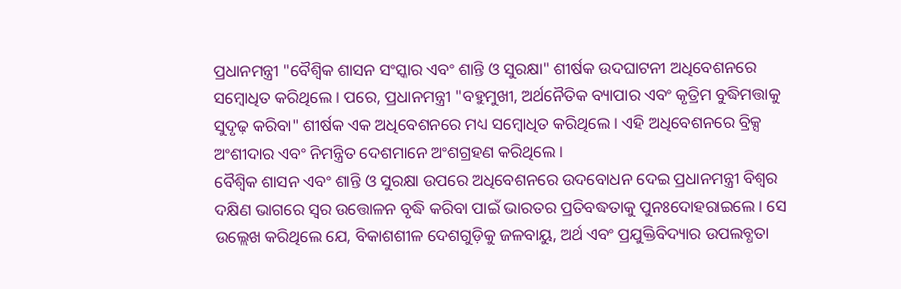ପ୍ରଧାନମନ୍ତ୍ରୀ "ବୈଶ୍ୱିକ ଶାସନ ସଂସ୍କାର ଏବଂ ଶାନ୍ତି ଓ ସୁରକ୍ଷା" ଶୀର୍ଷକ ଉଦଘାଟନୀ ଅଧିବେଶନରେ ସମ୍ବୋଧିତ କରିଥିଲେ । ପରେ, ପ୍ରଧାନମନ୍ତ୍ରୀ "ବହୁମୁଖୀ, ଅର୍ଥନୈତିକ ବ୍ୟାପାର ଏବଂ କୃତ୍ରିମ ବୁଦ୍ଧିମତ୍ତାକୁ ସୁଦୃଢ଼ କରିବା" ଶୀର୍ଷକ ଏକ ଅଧିବେଶନରେ ମଧ୍ୟ ସମ୍ବୋଧିତ କରିଥିଲେ । ଏହି ଅଧିବେଶନରେ ବ୍ରିକ୍ସ ଅଂଶୀଦାର ଏବଂ ନିମନ୍ତ୍ରିତ ଦେଶମାନେ ଅଂଶଗ୍ରହଣ କରିଥିଲେ ।
ବୈଶ୍ୱିକ ଶାସନ ଏବଂ ଶାନ୍ତି ଓ ସୁରକ୍ଷା ଉପରେ ଅଧିବେଶନରେ ଉଦବୋଧନ ଦେଇ ପ୍ରଧାନମନ୍ତ୍ରୀ ବିଶ୍ୱର ଦକ୍ଷିଣ ଭାଗରେ ସ୍ୱର ଉତ୍ତୋଳନ ବୃଦ୍ଧି କରିବା ପାଇଁ ଭାରତର ପ୍ରତିବଦ୍ଧତାକୁ ପୁନଃଦୋହରାଇଲେ । ସେ ଉଲ୍ଲେଖ କରିଥିଲେ ଯେ, ବିକାଶଶୀଳ ଦେଶଗୁଡ଼ିକୁ ଜଳବାୟୁ, ଅର୍ଥ ଏବଂ ପ୍ରଯୁକ୍ତିବିଦ୍ୟାର ଉପଲବ୍ଧତା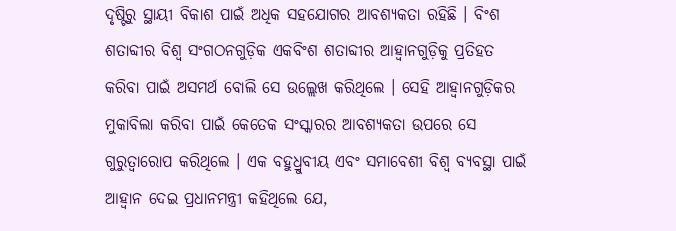ଦୃଷ୍ଟିରୁ ସ୍ଥାୟୀ ବିକାଶ ପାଇଁ ଅଧିକ ସହଯୋଗର ଆବଶ୍ୟକତା ରହିଛି । ବିଂଶ ଶତାବ୍ଦୀର ବିଶ୍ୱ ସଂଗଠନଗୁଡ଼ିକ ଏକବିଂଶ ଶତାବ୍ଦୀର ଆହ୍ୱାନଗୁଡ଼ିକୁ ପ୍ରତିହତ କରିବା ପାଇଁ ଅସମର୍ଥ ବୋଲି ସେ ଉଲ୍ଲେଖ କରିଥିଲେ । ସେହି ଆହ୍ୱାନଗୁଡ଼ିକର ମୁକାବିଲା କରିବା ପାଇଁ କେତେକ ସଂସ୍କାରର ଆବଶ୍ୟକତା ଉପରେ ସେ ଗୁରୁତ୍ୱାରୋପ କରିଥିଲେ । ଏକ ବହୁଧ୍ରୁବୀୟ ଏବଂ ସମାବେଶୀ ବିଶ୍ୱ ବ୍ୟବସ୍ଥା ପାଇଁ ଆହ୍ୱାନ ଦେଇ ପ୍ରଧାନମନ୍ତ୍ରୀ କହିଥିଲେ ଯେ,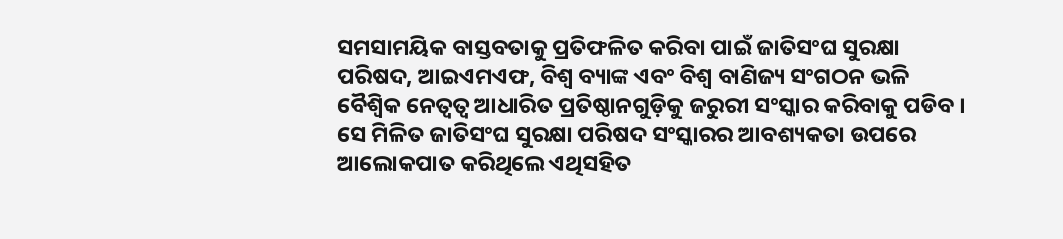ସମସାମୟିକ ବାସ୍ତବତାକୁ ପ୍ରତିଫଳିତ କରିବା ପାଇଁ ଜାତିସଂଘ ସୁରକ୍ଷା ପରିଷଦ, ଆଇଏମଏଫ, ବିଶ୍ୱ ବ୍ୟାଙ୍କ ଏବଂ ବିଶ୍ୱ ବାଣିଜ୍ୟ ସଂଗଠନ ଭଳି ବୈଶ୍ୱିକ ନେତ୍ୱତ୍ୱ ଆଧାରିତ ପ୍ରତିଷ୍ଠାନଗୁଡ଼ିକୁ ଜରୁରୀ ସଂସ୍କାର କରିବାକୁ ପଡିବ । ସେ ମିଳିତ ଜାତିସଂଘ ସୁରକ୍ଷା ପରିଷଦ ସଂସ୍କାରର ଆବଶ୍ୟକତା ଉପରେ ଆଲୋକପାତ କରିଥିଲେ ଏଥିସହିତ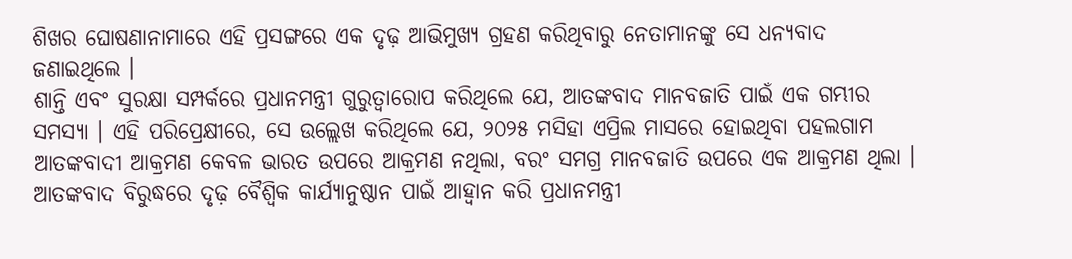ଶିଖର ଘୋଷଣାନାମାରେ ଏହି ପ୍ରସଙ୍ଗରେ ଏକ ଦୃଢ଼ ଆଭିମୁଖ୍ୟ ଗ୍ରହଣ କରିଥିବାରୁ ନେତାମାନଙ୍କୁ ସେ ଧନ୍ୟବାଦ ଜଣାଇଥିଲେ ।
ଶାନ୍ତି ଏବଂ ସୁରକ୍ଷା ସମ୍ପର୍କରେ ପ୍ରଧାନମନ୍ତ୍ରୀ ଗୁରୁତ୍ୱାରୋପ କରିଥିଲେ ଯେ, ଆତଙ୍କବାଦ ମାନବଜାତି ପାଇଁ ଏକ ଗମ୍ଭୀର ସମସ୍ୟା । ଏହି ପରିପ୍ରେକ୍ଷୀରେ, ସେ ଉଲ୍ଲେଖ କରିଥିଲେ ଯେ, ୨୦୨୫ ମସିହା ଏପ୍ରିଲ ମାସରେ ହୋଇଥିବା ପହଲଗାମ ଆତଙ୍କବାଦୀ ଆକ୍ରମଣ କେବଳ ଭାରତ ଉପରେ ଆକ୍ରମଣ ନଥିଲା, ବରଂ ସମଗ୍ର ମାନବଜାତି ଉପରେ ଏକ ଆକ୍ରମଣ ଥିଲା । ଆତଙ୍କବାଦ ବିରୁଦ୍ଧରେ ଦୃଢ଼ ବୈଶ୍ୱିକ କାର୍ଯ୍ୟାନୁଷ୍ଠାନ ପାଇଁ ଆହ୍ୱାନ କରି ପ୍ରଧାନମନ୍ତ୍ରୀ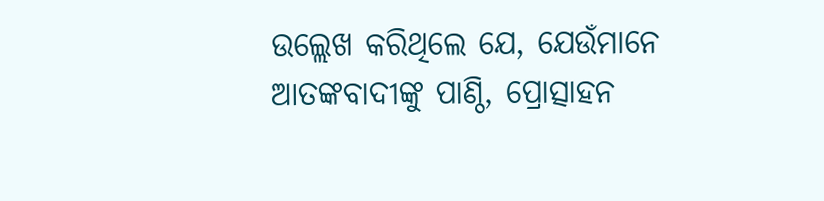ଉଲ୍ଲେଖ କରିଥିଲେ ଯେ, ଯେଉଁମାନେ ଆତଙ୍କବାଦୀଙ୍କୁ ପାଣ୍ଠି, ପ୍ରୋତ୍ସାହନ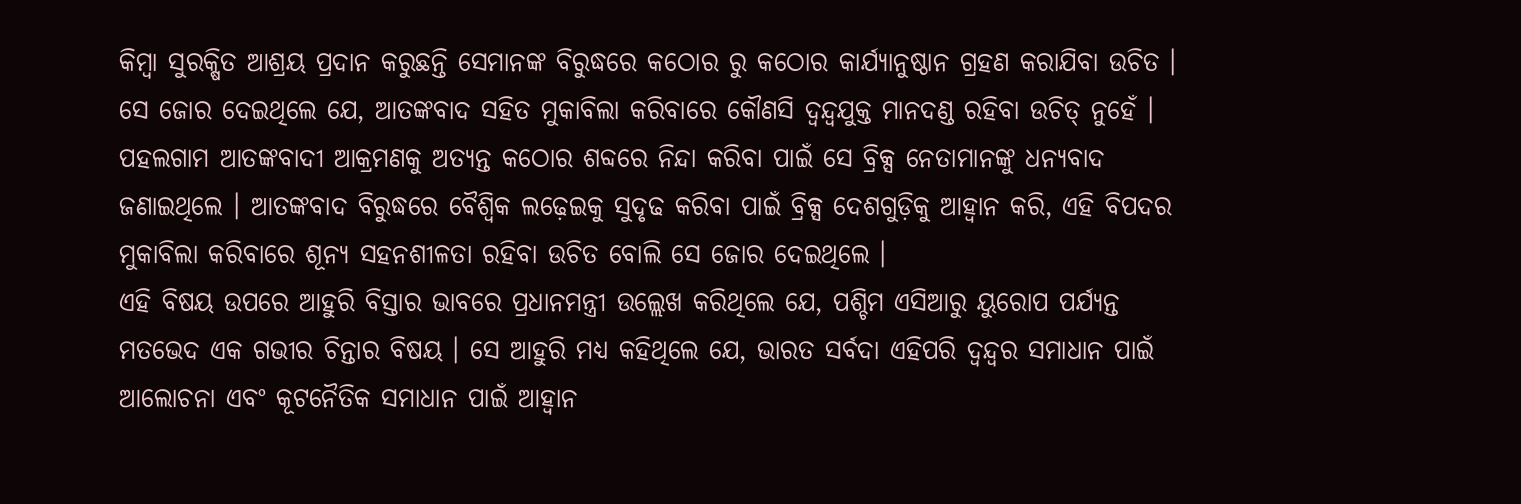କିମ୍ବା ସୁରକ୍ଷିତ ଆଶ୍ରୟ ପ୍ରଦାନ କରୁଛନ୍ତି ସେମାନଙ୍କ ବିରୁଦ୍ଧରେ କଠୋର ରୁ କଠୋର କାର୍ଯ୍ୟାନୁଷ୍ଠାନ ଗ୍ରହଣ କରାଯିବା ଉଚିତ । ସେ ଜୋର ଦେଇଥିଲେ ଯେ, ଆତଙ୍କବାଦ ସହିତ ମୁକାବିଲା କରିବାରେ କୌଣସି ଦ୍ୱନ୍ଦ୍ୱଯୁକ୍ତ ମାନଦଣ୍ଡ ରହିବା ଉଚିତ୍ ନୁହେଁ । ପହଲଗାମ ଆତଙ୍କବାଦୀ ଆକ୍ରମଣକୁ ଅତ୍ୟନ୍ତ କଠୋର ଶବ୍ଦରେ ନିନ୍ଦା କରିବା ପାଇଁ ସେ ବ୍ରିକ୍ସ ନେତାମାନଙ୍କୁ ଧନ୍ୟବାଦ ଜଣାଇଥିଲେ । ଆତଙ୍କବାଦ ବିରୁଦ୍ଧରେ ବୈଶ୍ୱିକ ଲଢ଼େଇକୁ ସୁଦୃଢ କରିବା ପାଇଁ ବ୍ରିକ୍ସ ଦେଶଗୁଡ଼ିକୁ ଆହ୍ୱାନ କରି, ଏହି ବିପଦର ମୁକାବିଲା କରିବାରେ ଶୂନ୍ୟ ସହନଶୀଳତା ରହିବା ଉଚିତ ବୋଲି ସେ ଜୋର ଦେଇଥିଲେ ।
ଏହି ବିଷୟ ଉପରେ ଆହୁରି ବିସ୍ତାର ଭାବରେ ପ୍ରଧାନମନ୍ତ୍ରୀ ଉଲ୍ଲେଖ କରିଥିଲେ ଯେ, ପଶ୍ଚିମ ଏସିଆରୁ ୟୁରୋପ ପର୍ଯ୍ୟନ୍ତ ମତଭେଦ ଏକ ଗଭୀର ଚିନ୍ତାର ବିଷୟ । ସେ ଆହୁରି ମଧ୍ୟ କହିଥିଲେ ଯେ, ଭାରତ ସର୍ବଦା ଏହିପରି ଦ୍ୱନ୍ଦ୍ୱର ସମାଧାନ ପାଇଁ ଆଲୋଚନା ଏବଂ କୂଟନୈତିକ ସମାଧାନ ପାଇଁ ଆହ୍ୱାନ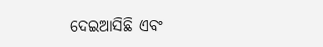ଦେଇଆସିଛି ଏବଂ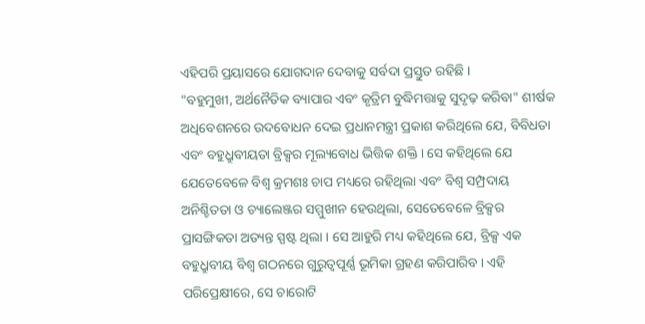ଏହିପରି ପ୍ରୟାସରେ ଯୋଗଦାନ ଦେବାକୁ ସର୍ବଦା ପ୍ରସ୍ତୁତ ରହିଛି ।
"ବହୁମୁଖୀ, ଅର୍ଥନୈତିକ ବ୍ୟାପାର ଏବଂ କୃତ୍ରିମ ବୁଦ୍ଧିମତ୍ତାକୁ ସୁଦୃଢ଼ କରିବା" ଶୀର୍ଷକ ଅଧିବେଶନରେ ଉଦବୋଧନ ଦେଇ ପ୍ରଧାନମନ୍ତ୍ରୀ ପ୍ରକାଶ କରିଥିଲେ ଯେ, ବିବିଧତା ଏବଂ ବହୁଧ୍ରୁବୀୟତା ବ୍ରିକ୍ସର ମୂଲ୍ୟବୋଧ ଭିତ୍ତିକ ଶକ୍ତି । ସେ କହିଥିଲେ ଯେ ଯେତେବେଳେ ବିଶ୍ୱ କ୍ରମଶଃ ଚାପ ମଧ୍ୟରେ ରହିଥିଲା ଏବଂ ବିଶ୍ୱ ସମ୍ପ୍ରଦାୟ ଅନିଶ୍ଚିତତା ଓ ଚ୍ୟାଲେଞ୍ଜର ସମ୍ମୁଖୀନ ହେଉଥିଲା, ସେତେବେଳେ ବ୍ରିକ୍ସର ପ୍ରାସଙ୍ଗିକତା ଅତ୍ୟନ୍ତ ସ୍ପଷ୍ଟ ଥିଲା । ସେ ଆହୁରି ମଧ୍ୟ କହିଥିଲେ ଯେ, ବ୍ରିକ୍ସ ଏକ ବହୁଧ୍ରୁବୀୟ ବିଶ୍ୱ ଗଠନରେ ଗୁରୁତ୍ୱପୂର୍ଣ୍ଣ ଭୂମିକା ଗ୍ରହଣ କରିପାରିବ । ଏହି ପରିପ୍ରେକ୍ଷୀରେ, ସେ ଚାରୋଟି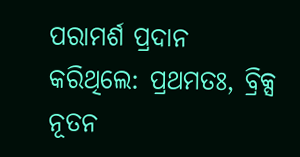ପରାମର୍ଶ ପ୍ରଦାନ କରିଥିଲେ: ପ୍ରଥମତଃ, ବ୍ରିକ୍ସ ନୂତନ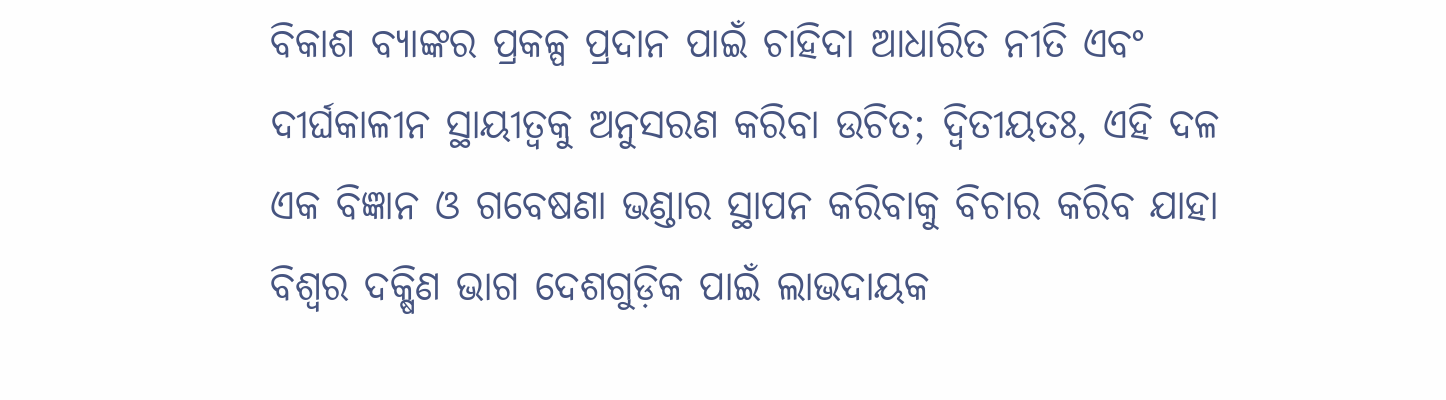ବିକାଶ ବ୍ୟାଙ୍କର ପ୍ରକଳ୍ପ ପ୍ରଦାନ ପାଇଁ ଚାହିଦା ଆଧାରିତ ନୀତି ଏବଂ ଦୀର୍ଘକାଳୀନ ସ୍ଥାୟୀତ୍ୱକୁ ଅନୁସରଣ କରିବା ଉଚିତ; ଦ୍ୱିତୀୟତଃ, ଏହି ଦଳ ଏକ ବିଜ୍ଞାନ ଓ ଗବେଷଣା ଭଣ୍ଡାର ସ୍ଥାପନ କରିବାକୁ ବିଚାର କରିବ ଯାହା ବିଶ୍ୱର ଦକ୍ଷିଣ ଭାଗ ଦେଶଗୁଡ଼ିକ ପାଇଁ ଲାଭଦାୟକ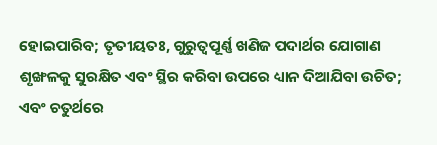ହୋଇପାରିବ; ତୃତୀୟତଃ, ଗୁରୁତ୍ୱପୂର୍ଣ୍ଣ ଖଣିଜ ପଦାର୍ଥର ଯୋଗାଣ ଶୃଙ୍ଖଳକୁ ସୁରକ୍ଷିତ ଏବଂ ସ୍ଥିର କରିବା ଉପରେ ଧ୍ୟାନ ଦିଆଯିବା ଉଚିତ; ଏବଂ ଚତୁର୍ଥରେ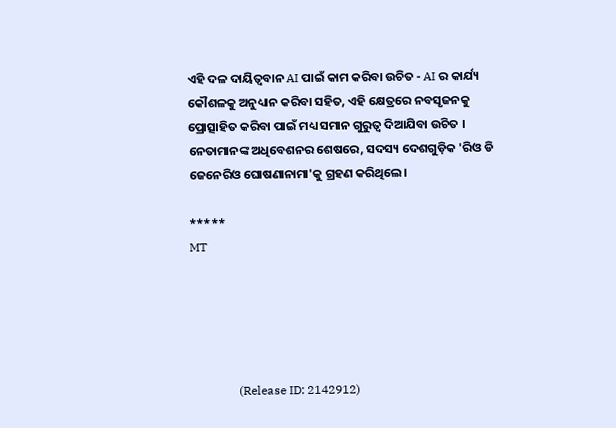ଏହି ଦଳ ଦାୟିତ୍ୱବାନ AI ପାଇଁ କାମ କରିବା ଉଚିତ - AI ର କାର୍ଯ୍ୟ କୌଶଳକୁ ଅନୁଧ୍ୟାନ କରିବା ସହିତ, ଏହି କ୍ଷେତ୍ରରେ ନବସୃଜନକୁ ପ୍ରୋତ୍ସାହିତ କରିବା ପାଇଁ ମଧ୍ୟ ସମାନ ଗୁରୁତ୍ୱ ଦିଆଯିବା ଉଚିତ ।
ନେତାମାନଙ୍କ ଅଧିବେଶନର ଶେଷରେ, ସଦସ୍ୟ ଦେଶଗୁଡ଼ିକ 'ରିଓ ଡି ଜେନେରିଓ ଘୋଷଣାନାମା'କୁ ଗ୍ରହଣ କରିଥିଲେ।

*****
MT





                (Release ID: 2142912)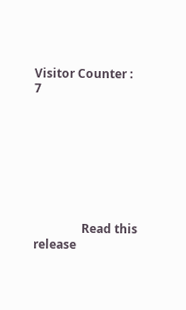Visitor Counter : 7








                Read this release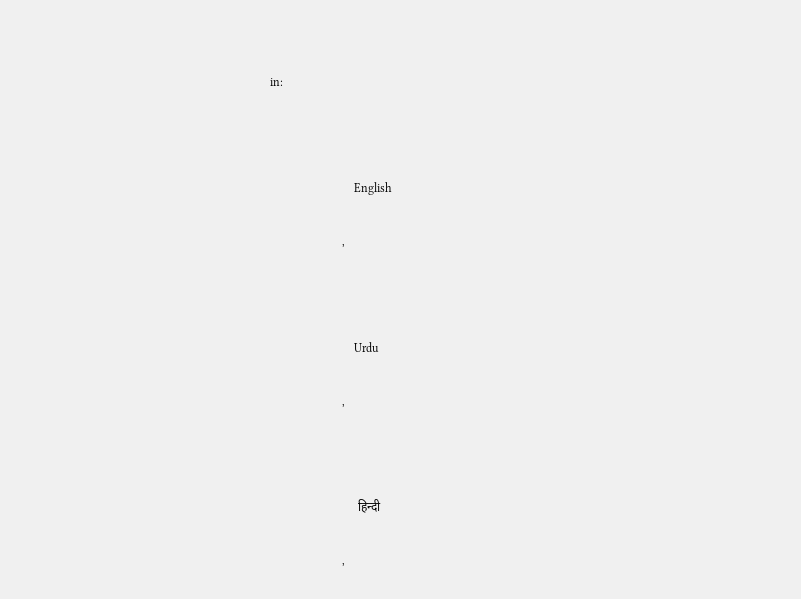in:



                            English

                        ,



                            Urdu

                        ,



                            हिन्दी

                        ,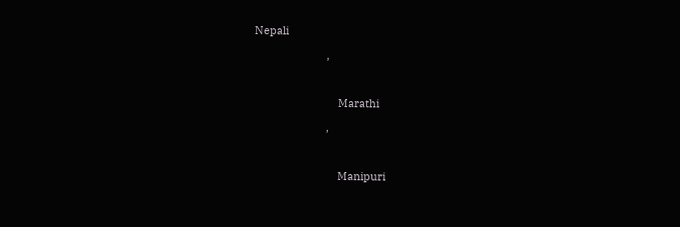Nepali

                        ,



                            Marathi

                        ,



                            Manipuri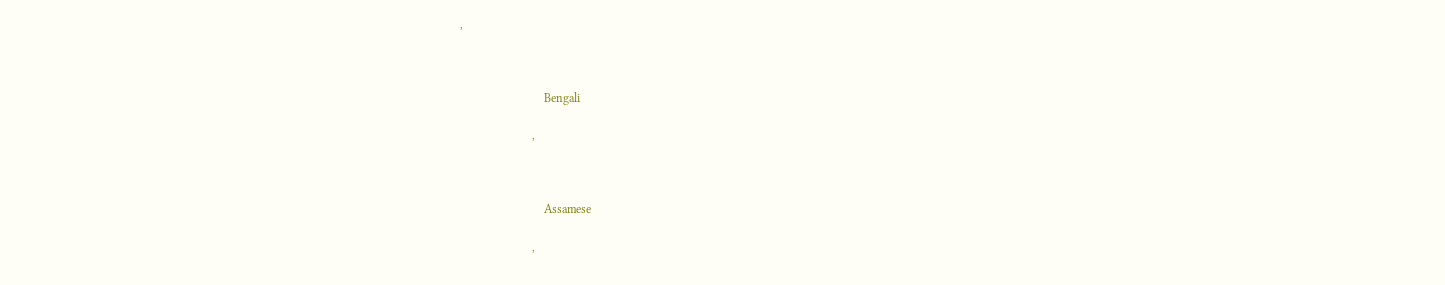,



                            Bengali

                        ,



                            Assamese

                        ,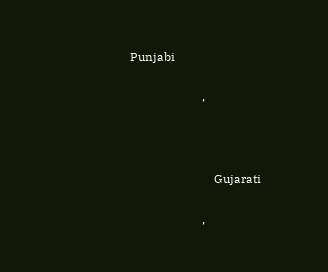Punjabi

                        ,



                            Gujarati

                        ,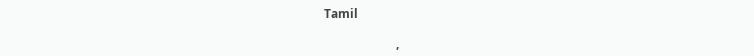Tamil

                        ,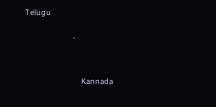Telugu

                        ,



                            Kannada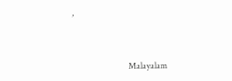,



                            Malayalam